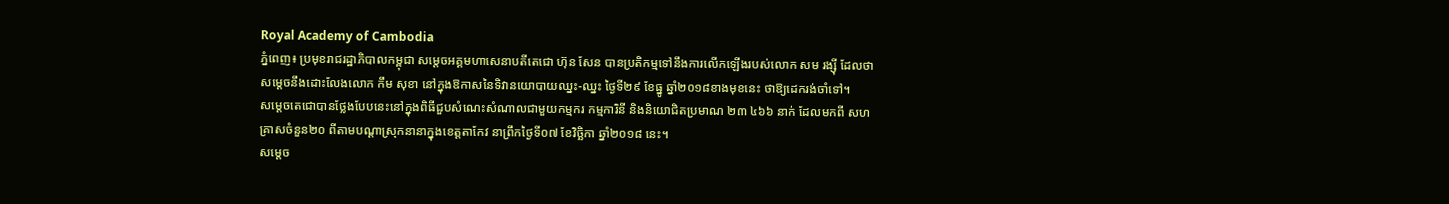Royal Academy of Cambodia
ភ្នំពេញ៖ ប្រមុខរាជរដ្ឋាភិបាលកម្ពុជា សម្ដេចអគ្គមហាសេនាបតីតេជោ ហ៊ុន សែន បានប្រតិកម្មទៅនឹងការលើកឡើងរបស់លោក សម រង្ស៊ី ដែលថាសម្ដេចនឹងដោះលែងលោក កឹម សុខា នៅក្នុងឱកាសនៃទិវានយោបាយឈ្នះ-ឈ្នះ ថ្ងៃទី២៩ ខែធ្នូ ឆ្នាំ២០១៨ខាងមុខនេះ ថាឱ្យដេករង់ចាំទៅ។
សម្ដេចតេជោបានថ្លែងបែបនេះនៅក្នុងពិធីជួបសំណេះសំណាលជាមួយកម្មករ កម្មការិនី និងនិយោជិតប្រមាណ ២៣ ៤៦៦ នាក់ ដែលមកពី សហគ្រាសចំនួន២០ ពីតាមបណ្ដាស្រុកនានាក្នុងខេត្តតាកែវ នាព្រឹកថ្ងៃទី០៧ ខែវិច្ឆិកា ឆ្នាំ២០១៨ នេះ។
សម្ដេច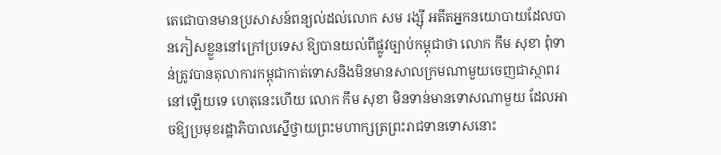តេជោបានមានប្រសាសន៍ពន្យល់ដល់លោក សម រង្ស៊ី អតីតអ្នកនយោបាយដែលបានភៀសខ្លួននៅក្រៅប្រទេស ឱ្យបានយល់ពីផ្លូវច្បាប់កម្ពុជាថា លោក កឹម សុខា ពុំទាន់ត្រូវបានតុលាការកម្ពុជាកាត់ទោសនិងមិនមានសាលក្រមណាមួយចេញជាស្ថាពរនៅឡើយទេ ហេតុនេះហើយ លោក កឹម សុខា មិនទាន់មានទោសណាមួយ ដែលអាចឱ្យប្រមុខរដ្ឋាភិបាលស្នើថ្វាយព្រះមហាក្សត្រព្រះរាជទានទោសនោះ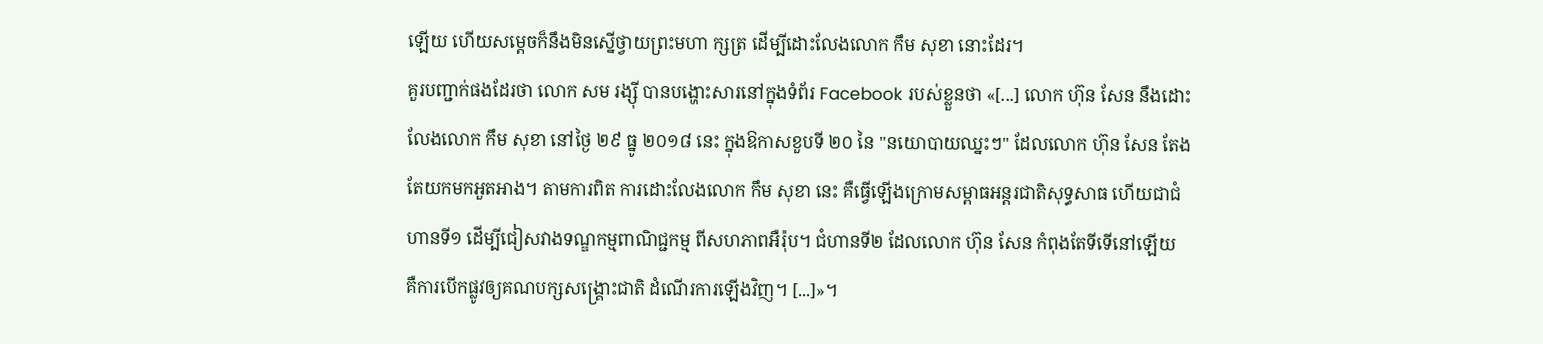ឡើយ ហើយសម្ដេចក៏នឹងមិនស្នើថ្វាយព្រះមហា ក្សត្រ ដើម្បីដោះលែងលោក កឹម សុខា នោះដែរ។
គួរបញ្ជាក់ផងដែរថា លោក សម រង្ស៊ី បានបង្ហោះសារនៅក្នុងទំព័រ Facebook របស់ខ្លួនថា «[...] លោក ហ៊ុន សែន នឹងដោះលែងលោក កឹម សុខា នៅថ្ងៃ ២៩ ធ្នូ ២០១៨ នេះ ក្នុងឱកាសខួបទី ២០ នៃ "នយោបាយឈ្នះៗ" ដែលលោក ហ៊ុន សែន តែងតែយកមកអួតអាង។ តាមការពិត ការដោះលែងលោក កឹម សុខា នេះ គឺធ្វើឡើងក្រោមសម្ពាធអន្តរជាតិសុទ្ធសាធ ហើយជាជំហានទី១ ដើម្បីជៀសវាងទណ្ឌកម្មពាណិជ្ជកម្ម ពីសហភាពអឺរ៉ុប។ ជំហានទី២ ដែលលោក ហ៊ុន សែន កំពុងតែទីទើនៅឡើយ គឺការបើកផ្លូវឲ្យគណបក្សសង្គ្រោះជាតិ ដំណើរការឡើងវិញ។ [...]»។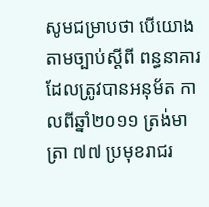សូមជម្រាបថា បើយោងតាមច្បាប់ស្ដីពី ពន្ធនាគារ ដែលត្រូវបានអនុម័ត កាលពីឆ្នាំ២០១១ ត្រង់មាត្រា ៧៧ ប្រមុខរាជរ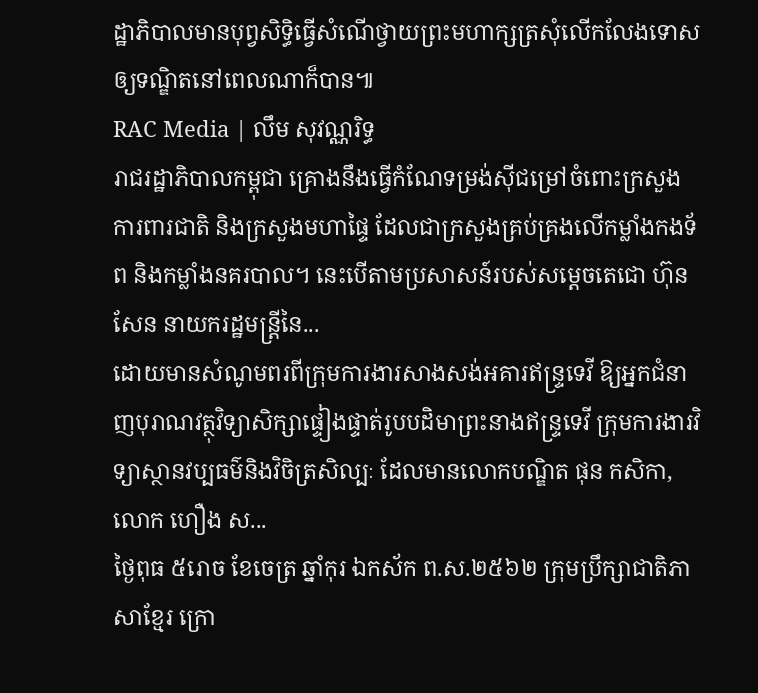ដ្ឋាភិបាលមានបុព្វសិទ្ធិធ្វើសំណើថ្វាយព្រះមហាក្សត្រសុំលើកលែងទោសឲ្យទណ្ឌិតនៅពេលណាក៏បាន៕
RAC Media | លឹម សុវណ្ណរិទ្ធ
រាជរដ្ឋាភិបាលកម្ពុជា គ្រោងនឹងធ្វើកំណែទម្រង់ស៊ីជម្រៅចំពោះក្រសួងការពារជាតិ និងក្រសួងមហាផ្ទៃ ដែលជាក្រសួងគ្រប់គ្រងលើកម្លាំងកងទ័ព និងកម្លាំងនគរបាល។ នេះបើតាមប្រសាសន៍របស់សម្តេចតេជោ ហ៊ុន សែន នាយករដ្ឋមន្រ្តីនៃ...
ដោយមានសំណូមពរពីក្រុមការងារសាងសង់អគារឥន្រ្ទទេវី ឱ្យអ្នកជំនាញបុរាណវត្ថុវិទ្យាសិក្សាផ្ទៀងផ្ទាត់រូបបដិមាព្រះនាងឥន្រ្ទទេវី ក្រុមការងារវិទ្យាស្ថានវប្បធម៌និងវិចិត្រសិល្បៈ ដែលមានលោកបណ្ឌិត ផុន កសិកា, លោក ហឿង ស...
ថ្ងៃពុធ ៥រោច ខែចេត្រ ឆ្នាំកុរ ឯកស័ក ព.ស.២៥៦២ ក្រុមប្រឹក្សាជាតិភាសាខ្មែរ ក្រោ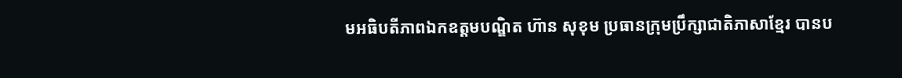មអធិបតីភាពឯកឧត្តមបណ្ឌិត ហ៊ាន សុខុម ប្រធានក្រុមប្រឹក្សាជាតិភាសាខ្មែរ បានប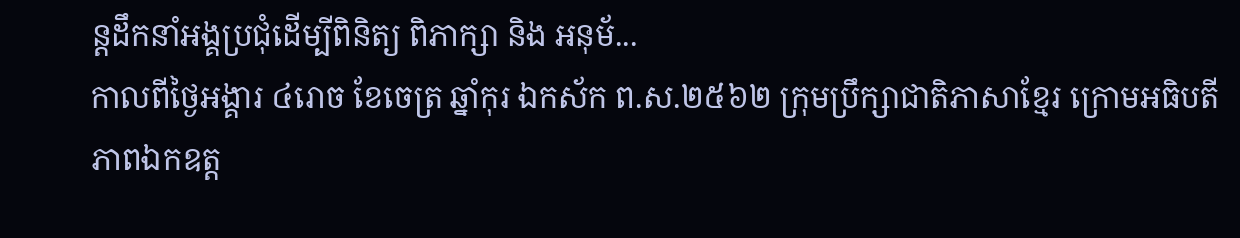ន្តដឹកនាំអង្គប្រជុំដេីម្បីពិនិត្យ ពិភាក្សា និង អនុម័...
កាលពីថ្ងៃអង្គារ ៤រោច ខែចេត្រ ឆ្នាំកុរ ឯកស័ក ព.ស.២៥៦២ ក្រុមប្រឹក្សាជាតិភាសាខ្មែរ ក្រោមអធិបតីភាពឯកឧត្ត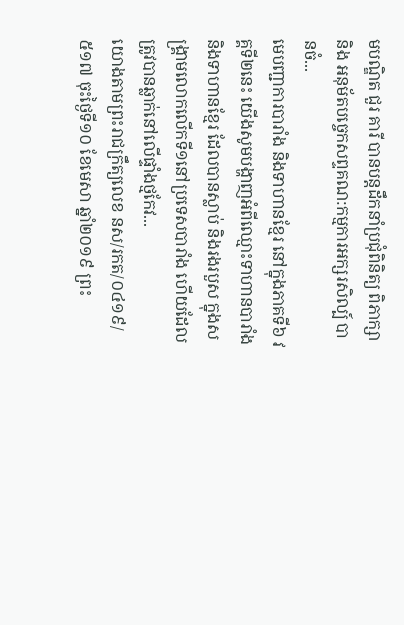មបណ្ឌិត ជួរ គារី បានបន្តដឹកនាំប្រជុំពិនិត្យ ពិភាក្សា និង អនុម័តបច្ចេកសព្ទគណ:កម្មការអក្សរសិល្ប៍ បានចំ...
មេបញ្ជាការបារាំង និងទាហានខ្មែរ នៅក្នុងភាគទី៦ វគ្គទី២នេះ យើងសូមបង្ហាញអំពីឈ្មោះទាហានបារាំង និងទាហានខ្មែរ ដែលបានស្លាប់ និងរងរបួស ក្នុងសង្គ្រាមលោកលើកទី១នៅប្រទេសបារាំង ហើយដែលត្រូវបានឆ្លាក់នៅលើផ្ទាំងថ្មកែវ...
យោងតាមព្រះរាជក្រឹត្យលេខ នស/រកត/០៤១៩/ ៥១៧ ចុះថ្ងៃទី១០ ខែមេសា ឆ្នាំ២០១៩ ព្រះ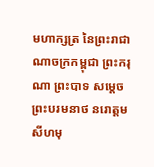មហាក្សត្រ នៃព្រះរាជាណាចក្រកម្ពុជា ព្រះករុណា ព្រះបាទ សម្តេច ព្រះបរមនាថ នរោត្តម សីហមុ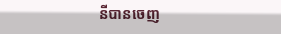នីបានចេញ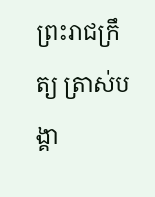ព្រះរាជក្រឹត្យ ត្រាស់បង្គា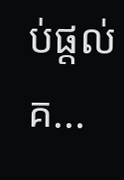ប់ផ្តល់គ...